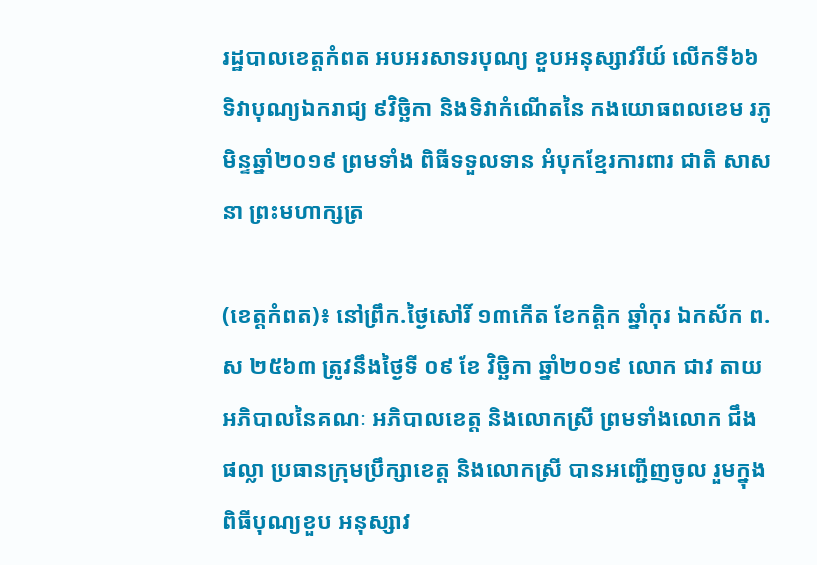រដ្ឋបាលខេត្តកំពត អបអរសាទរបុណ្យ ខួបអនុស្សាវរីយ៍ លើកទី៦៦ ទិវាបុណ្យឯករាជ្យ ៩វិច្ឆិកា និងទិវាកំណើតនៃ កងយោធពលខេម រភូមិន្ទឆ្នាំ២០១៩ ព្រមទាំង ពិធីទទួលទាន អំបុកខ្មែរការពារ ជាតិ សាសនា ព្រះមហាក្សត្រ

(ខេត្តកំពត)៖ នៅព្រឹក.ថ្ងៃសៅរិ៍ ១៣កើត ខែកត្តិក ឆ្នាំកុរ ឯកស័ក ព.ស ២៥៦៣ ត្រូវនឹងថ្ងៃទី ០៩ ខែ វិច្ឆិកា ឆ្នាំ២០១៩ លោក ជាវ តាយ អភិបាលនៃគណៈ អភិបាលខេត្ត និងលោកស្រី ព្រមទាំងលោក ជឹង ផល្លា ប្រធានក្រុមប្រឹក្សាខេត្ត និងលោកស្រី បានអញ្ជើញចូល រួមក្នុងពិធីបុណ្យខួប អនុស្សាវ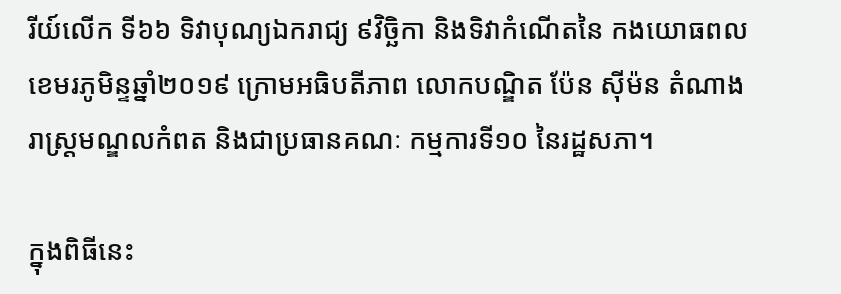រីយ៍លើក ទី៦៦ ទិវាបុណ្យឯករាជ្យ ៩វិច្ឆិកា និងទិវាកំណើតនៃ កងយោធពល ខេមរភូមិន្ទឆ្នាំ២០១៩ ក្រោមអធិបតីភាព លោកបណ្ឌិត ប៉ែន ស៊ីម៉ន តំណាងរាស្រ្តមណ្ឌលកំពត និងជាប្រធានគណៈ កម្មការទី១០ នៃរដ្ឋសភា។

ក្នុងពិធីនេះ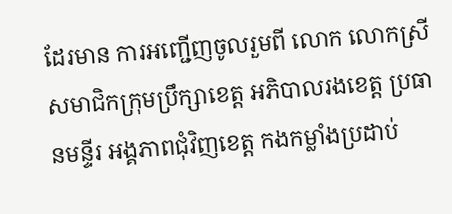ដែរមាន ការអញ្ជើញចូលរួមពី លោក លោកស្រី សមាជិកក្រុមប្រឹក្សាខេត្ត អភិបាលរងខេត្ត ប្រធានមន្ទីរ អង្គភាពជុំវិញខេត្ត កងកម្លាំងប្រដាប់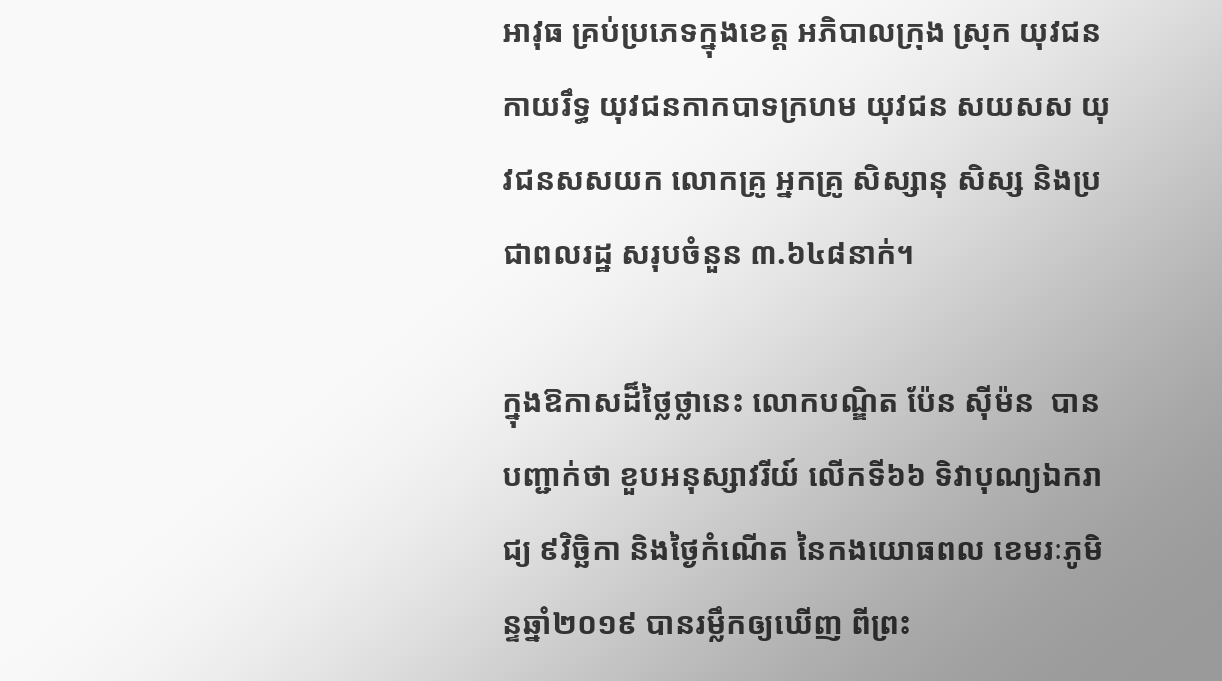អាវុធ គ្រប់ប្រភេទក្នុងខេត្ត អភិបាលក្រុង ស្រុក យុវជនកាយរឹទ្ធ យុវជនកាកបាទក្រហម យុវជន សយសស យុវជនសសយក លោកគ្រូ អ្នកគ្រូ សិស្សានុ សិស្ស និងប្រជាពលរដ្ឋ សរុបចំនួន ៣.៦៤៨នាក់។

ក្នុងឱកាសដ៏ថ្លៃថ្លានេះ លោកបណ្ឌិត ប៉ែន ស៊ីម៉ន  បានបញ្ជាក់ថា ខួបអនុស្សាវរីយ៍ លើកទី៦៦ ទិវាបុណ្យឯករាជ្យ ៩វិច្ឆិកា និងថ្ងៃកំណើត នៃកងយោធពល ខេមរៈភូមិន្ទឆ្នាំ២០១៩ បានរម្លឹកឲ្យឃើញ ពីព្រះ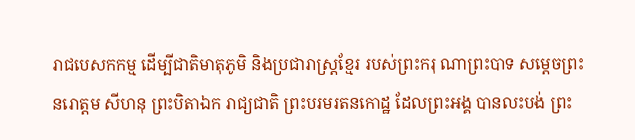រាជបេសកកម្ម ដើម្បីជាតិមាតុភូមិ និងប្រជារាស្ត្រខ្មែរ របស់ព្រះករុ ណាព្រះបាទ សម្តេចព្រះ នរោត្តម សីហនុ ព្រះបិតាឯក រាជ្យជាតិ ព្រះបរមរតនកោដ្ឋ ដែលព្រះអង្គ បានលះបង់ ព្រះ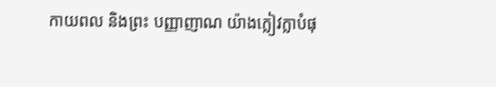កាយពល និងព្រះ បញ្ញាញាណ យ៉ាងក្លៀវក្លាបំផុ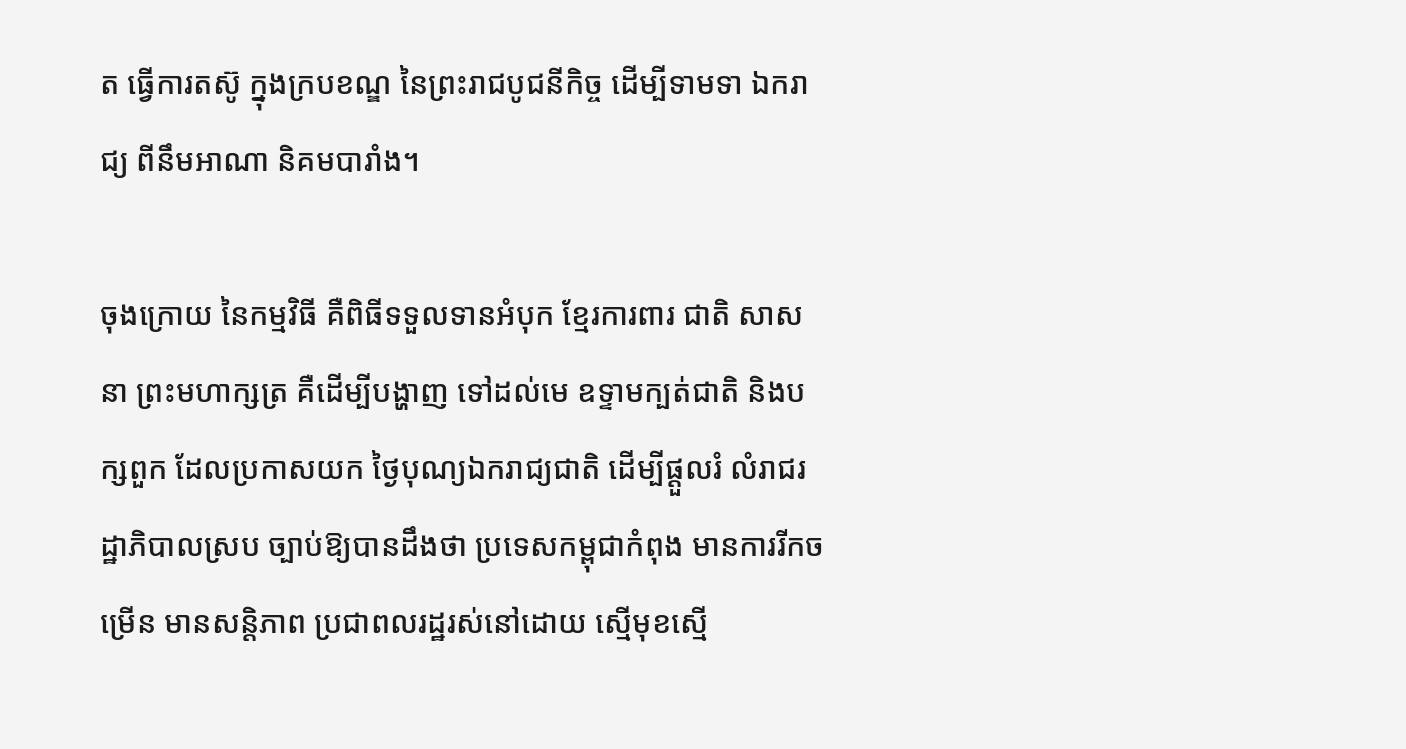ត ធ្វើការតស៊ូ ក្នុងក្របខណ្ឌ នៃព្រះរាជបូជនីកិច្ច ដើម្បីទាមទា ឯករាជ្យ ពីនឹមអាណា និគមបារាំង។

ចុងក្រោយ នៃកម្មវិធី គឺពិធីទទួលទានអំបុក ខ្មែរការពារ ជាតិ សាសនា ព្រះមហាក្សត្រ គឺដើម្បីបង្ហាញ ទៅដល់មេ ឧទ្ទាមក្បត់ជាតិ និងបក្សពួក ដែលប្រកាសយក ថ្ងៃបុណ្យឯករាជ្យជាតិ ដើម្បីផ្ដួលរំ លំរាជរដ្ឋាភិបាលស្រប ច្បាប់ឱ្យបានដឹងថា ប្រទេសកម្ពុជាកំពុង មានការរីកចម្រើន មានសន្តិភាព ប្រជាពលរដ្ឋរស់នៅដោយ ស្មើមុខស្មើ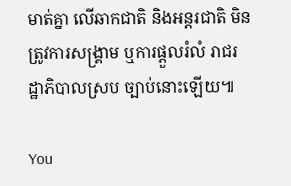មាត់គ្នា លើឆាកជាតិ និងអន្តរជាតិ មិនត្រូវការសង្រ្គាម ឬការផ្ដួលរំលំ រាជរដ្ឋាភិបាលស្រប ច្បាប់នោះឡើយ៕

You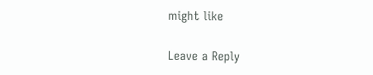might like

Leave a Reply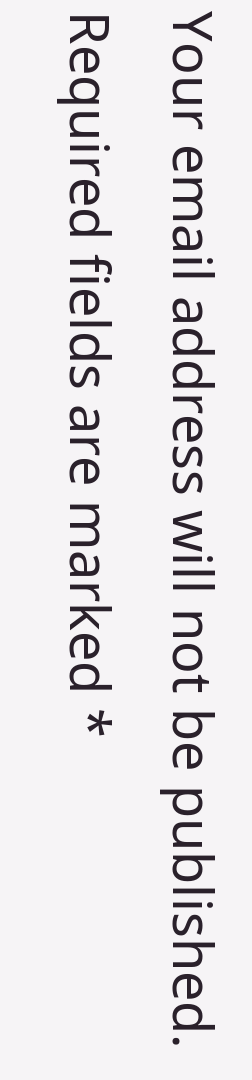Your email address will not be published. Required fields are marked *